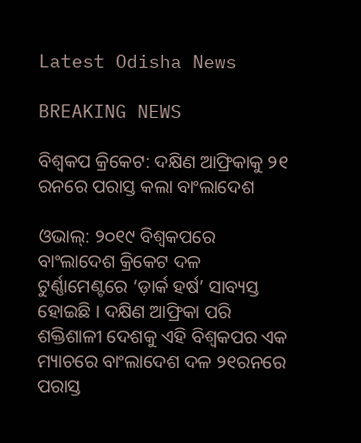Latest Odisha News

BREAKING NEWS

ବିଶ୍ୱକପ କ୍ରିକେଟ: ଦକ୍ଷିଣ ଆଫ୍ରିକାକୁ ୨୧ ରନରେ ପରାସ୍ତ କଲା ବାଂଲାଦେଶ

ଓଭାଲ୍: ୨୦୧୯ ବିଶ୍ୱକପରେ ବାଂଲାଦେଶ କ୍ରିକେଟ ଦଳ ଟୁର୍ଣ୍ଣାମେଣ୍ଟରେ ‘ଡ଼ାର୍କ ହର୍ଷ’ ସାବ୍ୟସ୍ତ ହୋଇଛି । ଦକ୍ଷିଣ ଆଫ୍ରିକା ପରି ଶକ୍ତିଶାଳୀ ଦେଶକୁ ଏହି ବିଶ୍ୱକପର ଏକ ମ୍ୟାଚରେ ବାଂଲାଦେଶ ଦଳ ୨୧ରନରେ ପରାସ୍ତ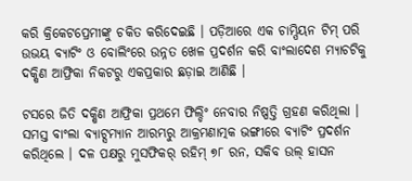କରି କ୍ରିକେଟପ୍ରେମୀଙ୍କୁ ଚକିତ କରିଦେଇଛି । ପଡ଼ିଆରେ ଏକ ଚାମ୍ପିୟନ ଟିମ୍ ପରି ଉଭୟ ବ୍ୟାଟିଂ ଓ ବୋଲିଂରେ ଉନ୍ନତ ଖେଳ ପ୍ରଦର୍ଶନ କରି ବାଂଲାଦେଶ ମ୍ୟାଚଟିକୁ ଦକ୍ଷିଣ ଆଫ୍ରିକା ନିକଟରୁ ଏକପ୍ରକାର ଛଡ଼ାଇ ଆଣିଛି ।

ଟସରେ ଜିତି ଦକ୍ଷିଣ ଆଫ୍ରିକା ପ୍ରଥମେ ଫିଲ୍ଡିଂ ନେବାର ନିଷ୍ପତ୍ତି ଗ୍ରହଣ କରିଥିଲା । ସମସ୍ତ ବାଂଲା ବ୍ୟାଟ୍ସମ୍ୟାନ ଆରମ୍ଭରୁ ଆକ୍ରମଣାତ୍ମକ ଭଙ୍ଗୀରେ ବ୍ୟାଟିଂ ପ୍ରଦର୍ଶନ କରିଥିଲେ । ଦଳ ପକ୍ଷରୁ ମୁସଫିକର୍ ରହିମ୍ ୭୮ ରନ, ସକିବ ଉଲ୍ ହାସନ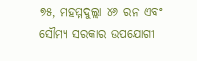୭୫, ମହମ୍ମଦୁଲ୍ଲା ୪୬ ରନ ଏବଂ ସୌମ୍ୟ ସରକାର ଉପଯୋଗୀ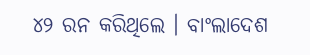୪୨ ରନ କରିଥିଲେ । ବାଂଲାଦେଶ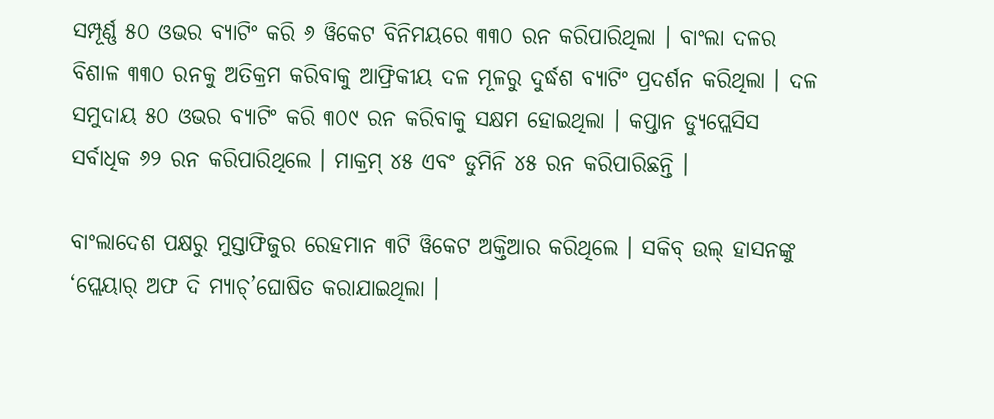ସମ୍ପୂର୍ଣ୍ଣ ୫୦ ଓଭର ବ୍ୟାଟିଂ କରି ୬ ୱିକେଟ ବିନିମୟରେ ୩୩୦ ରନ କରିପାରିଥିଲା । ବାଂଲା ଦଳର ବିଶାଳ ୩୩୦ ରନକୁ ଅତିକ୍ରମ କରିବାକୁ ଆଫ୍ରିକୀୟ ଦଳ ମୂଳରୁ ଦୁର୍ଦ୍ଧଶ ବ୍ୟାଟିଂ ପ୍ରଦର୍ଶନ କରିଥିଲା । ଦଳ ସମୁଦାୟ ୫୦ ଓଭର ବ୍ୟାଟିଂ କରି ୩୦୯ ରନ କରିବାକୁ ସକ୍ଷମ ହୋଇଥିଲା । କପ୍ତାନ ଡ୍ୟୁପ୍ଲେସିସ ସର୍ବାଧିକ ୬୨ ରନ କରିପାରିଥିଲେ । ମାକ୍ରମ୍ ୪୫ ଏବଂ ଡୁମିନି ୪୫ ରନ କରିପାରିଛନ୍ତି ।

ବାଂଲାଦେଶ ପକ୍ଷରୁ ମୁସ୍ତାଫିଜୁର ରେହମାନ ୩ଟି ୱିକେଟ ଅକ୍ତିଆର କରିଥିଲେ । ସକିବ୍ ଉଲ୍ ହାସନଙ୍କୁ ‘ପ୍ଲେୟାର୍ ଅଫ ଦି ମ୍ୟାଚ୍’ଘୋଷିତ କରାଯାଇଥିଲା ।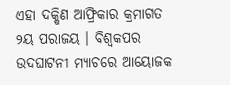ଏହା ଦକ୍ଷିଣ ଆଫ୍ରିକାର କ୍ରମାଗତ ୨ୟ ପରାଜୟ । ବିଶ୍ୱକପର ଉଦଘାଟନୀ ମ୍ୟାଚରେ ଆୟୋଜକ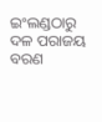ଇଂଲଣ୍ଡଠାରୁ ଦଳ ପରାଜୟ ବରଣ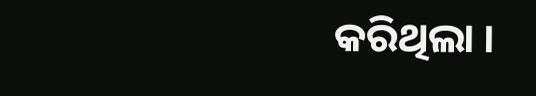କରିଥିଲା ।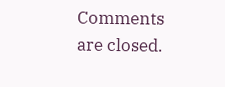Comments are closed.